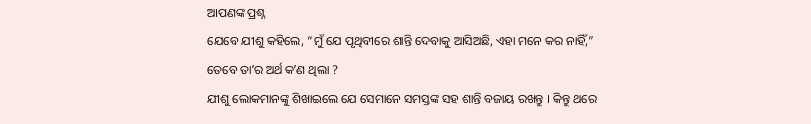ଆପଣଙ୍କ ପ୍ରଶ୍ନ
ଯେବେ ଯୀଶୁ କହିଲେ, “ମୁଁ ଯେ ପୃଥିବୀରେ ଶାନ୍ତି ଦେବାକୁ ଆସିଅଛି, ଏହା ମନେ କର ନାହିଁ,” ତେବେ ତାʼର ଅର୍ଥ କʼଣ ଥିଲା ?
ଯୀଶୁ ଲୋକମାନଙ୍କୁ ଶିଖାଇଲେ ଯେ ସେମାନେ ସମସ୍ତଙ୍କ ସହ ଶାନ୍ତି ବଜାୟ ରଖନ୍ତୁ । କିନ୍ତୁ ଥରେ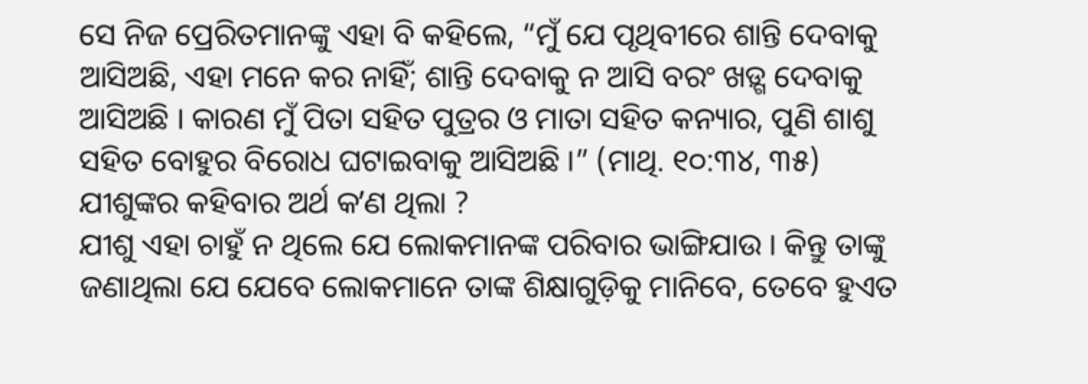ସେ ନିଜ ପ୍ରେରିତମାନଙ୍କୁ ଏହା ବି କହିଲେ, “ମୁଁ ଯେ ପୃଥିବୀରେ ଶାନ୍ତି ଦେବାକୁ ଆସିଅଛି, ଏହା ମନେ କର ନାହିଁ; ଶାନ୍ତି ଦେବାକୁ ନ ଆସି ବରଂ ଖଡ଼୍ଗ ଦେବାକୁ ଆସିଅଛି । କାରଣ ମୁଁ ପିତା ସହିତ ପୁତ୍ରର ଓ ମାତା ସହିତ କନ୍ୟାର, ପୁଣି ଶାଶୁ ସହିତ ବୋହୁର ବିରୋଧ ଘଟାଇବାକୁ ଆସିଅଛି ।” (ମାଥି. ୧୦:୩୪, ୩୫) ଯୀଶୁଙ୍କର କହିବାର ଅର୍ଥ କʼଣ ଥିଲା ?
ଯୀଶୁ ଏହା ଚାହୁଁ ନ ଥିଲେ ଯେ ଲୋକମାନଙ୍କ ପରିବାର ଭାଙ୍ଗିଯାଉ । କିନ୍ତୁ ତାଙ୍କୁ ଜଣାଥିଲା ଯେ ଯେବେ ଲୋକମାନେ ତାଙ୍କ ଶିକ୍ଷାଗୁଡ଼ିକୁ ମାନିବେ, ତେବେ ହୁଏତ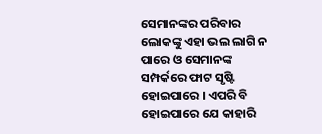ସେମାନଙ୍କର ପରିବାର ଲୋକଙ୍କୁ ଏହା ଭଲ ଲାଗି ନ ପାରେ ଓ ସେମାନଙ୍କ ସମ୍ପର୍କରେ ଫାଟ ସୃଷ୍ଟି ହୋଇପାରେ । ଏପରି ବି ହୋଇପାରେ ଯେ କାହାରି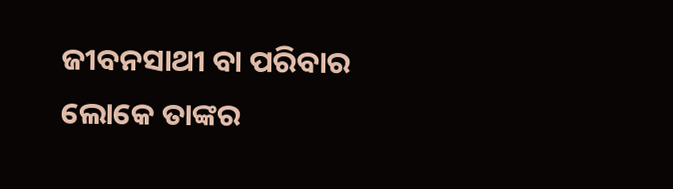ଜୀବନସାଥୀ ବା ପରିବାର ଲୋକେ ତାଙ୍କର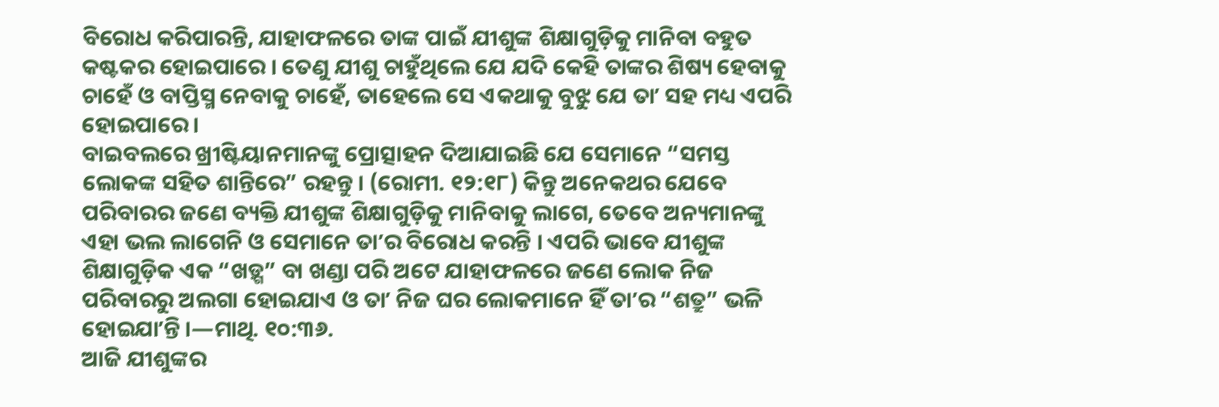ବିରୋଧ କରିପାରନ୍ତି, ଯାହାଫଳରେ ତାଙ୍କ ପାଇଁ ଯୀଶୁଙ୍କ ଶିକ୍ଷାଗୁଡ଼ିକୁ ମାନିବା ବହୁତ କଷ୍ଟକର ହୋଇପାରେ । ତେଣୁ ଯୀଶୁ ଚାହୁଁଥିଲେ ଯେ ଯଦି କେହି ତାଙ୍କର ଶିଷ୍ୟ ହେବାକୁ ଚାହେଁ ଓ ବାପ୍ତିସ୍ମ ନେବାକୁ ଚାହେଁ, ତାହେଲେ ସେ ଏକଥାକୁ ବୁଝୁ ଯେ ତାʼ ସହ ମଧ୍ୟ ଏପରି ହୋଇପାରେ ।
ବାଇବଲରେ ଖ୍ରୀଷ୍ଟିୟାନମାନଙ୍କୁ ପ୍ରୋତ୍ସାହନ ଦିଆଯାଇଛି ଯେ ସେମାନେ “ସମସ୍ତ ଲୋକଙ୍କ ସହିତ ଶାନ୍ତିରେ” ରହନ୍ତୁ । (ରୋମୀ. ୧୨:୧୮) କିନ୍ତୁ ଅନେକଥର ଯେବେ ପରିବାରର ଜଣେ ବ୍ୟକ୍ତି ଯୀଶୁଙ୍କ ଶିକ୍ଷାଗୁଡ଼ିକୁ ମାନିବାକୁ ଲାଗେ, ତେବେ ଅନ୍ୟମାନଙ୍କୁ ଏହା ଭଲ ଲାଗେନି ଓ ସେମାନେ ତାʼର ବିରୋଧ କରନ୍ତି । ଏପରି ଭାବେ ଯୀଶୁଙ୍କ ଶିକ୍ଷାଗୁଡ଼ିକ ଏକ “ଖଡ଼୍ଗ” ବା ଖଣ୍ଡା ପରି ଅଟେ ଯାହାଫଳରେ ଜଣେ ଲୋକ ନିଜ ପରିବାରରୁ ଅଲଗା ହୋଇଯାଏ ଓ ତାʼ ନିଜ ଘର ଲୋକମାନେ ହିଁ ତାʼର “ଶତ୍ରୁ” ଭଳି ହୋଇଯାʼନ୍ତି ।—ମାଥି. ୧୦:୩୬.
ଆଜି ଯୀଶୁଙ୍କର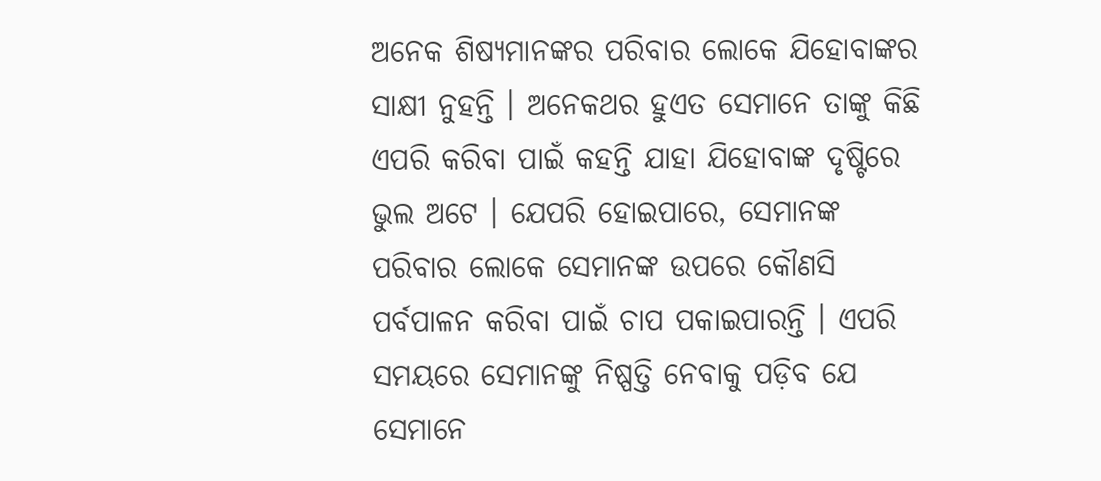ଅନେକ ଶିଷ୍ୟମାନଙ୍କର ପରିବାର ଲୋକେ ଯିହୋବାଙ୍କର ସାକ୍ଷୀ ନୁହନ୍ତି । ଅନେକଥର ହୁଏତ ସେମାନେ ତାଙ୍କୁ କିଛି ଏପରି କରିବା ପାଇଁ କହନ୍ତି ଯାହା ଯିହୋବାଙ୍କ ଦୃଷ୍ଟିରେ ଭୁଲ ଅଟେ । ଯେପରି ହୋଇପାରେ, ସେମାନଙ୍କ ପରିବାର ଲୋକେ ସେମାନଙ୍କ ଉପରେ କୌଣସି ପର୍ବପାଳନ କରିବା ପାଇଁ ଚାପ ପକାଇପାରନ୍ତି । ଏପରି ସମୟରେ ସେମାନଙ୍କୁ ନିଷ୍ପତ୍ତି ନେବାକୁ ପଡ଼ିବ ଯେ ସେମାନେ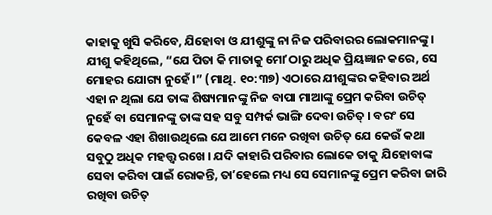କାହାକୁ ଖୁସି କରିବେ, ଯିହୋବା ଓ ଯୀଶୁଙ୍କୁ ନା ନିଜ ପରିବାରର ଲୋକମାନଙ୍କୁ । ଯୀଶୁ କହିଥିଲେ, “ଯେ ପିତା କି ମାତାକୁ ମୋʼଠାରୁ ଅଧିକ ପ୍ରିୟଜ୍ଞାନ କରେ, ସେ ମୋହର ଯୋଗ୍ୟ ନୁହେଁ ।” (ମାଥି. ୧୦:୩୭) ଏଠାରେ ଯୀଶୁଙ୍କର କହିବାର ଅର୍ଥ ଏହା ନ ଥିଲା ଯେ ତାଙ୍କ ଶିଷ୍ୟମାନଙ୍କୁ ନିଜ ବାପା ମାଆଙ୍କୁ ପ୍ରେମ କରିବା ଉଚିତ୍ ନୁହେଁ ବା ସେମାନଙ୍କୁ ତାଙ୍କ ସହ ସବୁ ସମ୍ପର୍କ ଭାଙ୍ଗି ଦେବା ଉଚିତ୍ । ବରଂ ସେ କେବଳ ଏହା ଶିଖାଉଥିଲେ ଯେ ଆମେ ମନେ ରଖିବା ଉଚିତ୍ ଯେ କେଉଁ କଥା ସବୁଠୁ ଅଧିକ ମହତ୍ତ୍ୱ ରଖେ । ଯଦି କାହାରି ପରିବାର ଲୋକେ ତାକୁ ଯିହୋବାଙ୍କ ସେବା କରିବା ପାଇଁ ରୋକନ୍ତି, ତାʼହେଲେ ମଧ୍ୟ ସେ ସେମାନଙ୍କୁ ପ୍ରେମ କରିବା ଜାରି ରଖିବା ଉଚିତ୍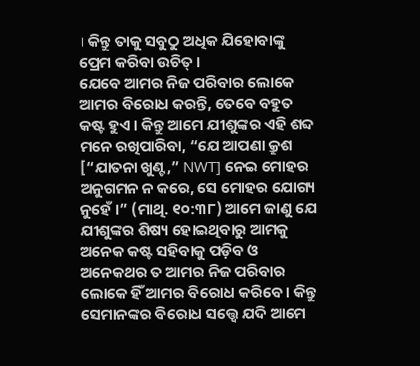। କିନ୍ତୁ ତାକୁ ସବୁଠୁ ଅଧିକ ଯିହୋବାଙ୍କୁ ପ୍ରେମ କରିବା ଉଚିତ୍ ।
ଯେବେ ଆମର ନିଜ ପରିବାର ଲୋକେ ଆମର ବିରୋଧ କରନ୍ତି, ତେବେ ବହୁତ କଷ୍ଟ ହୁଏ । କିନ୍ତୁ ଆମେ ଯୀଶୁଙ୍କର ଏହି ଶବ୍ଦ ମନେ ରଖିପାରିବା, “ଯେ ଆପଣା କ୍ରୁଶ [“ଯାତନା ଖୁଣ୍ଟ,” NWT] ନେଇ ମୋହର ଅନୁଗମନ ନ କରେ, ସେ ମୋହର ଯୋଗ୍ୟ ନୁହେଁ ।” (ମାଥି. ୧୦:୩୮) ଆମେ ଜାଣୁ ଯେ ଯୀଶୁଙ୍କର ଶିଷ୍ୟ ହୋଇଥିବାରୁ ଆମକୁ ଅନେକ କଷ୍ଟ ସହିବାକୁ ପଡ଼ିବ ଓ ଅନେକଥର ତ ଆମର ନିଜ ପରିବାର ଲୋକେ ହିଁ ଆମର ବିରୋଧ କରିବେ । କିନ୍ତୁ ସେମାନଙ୍କର ବିରୋଧ ସତ୍ତ୍ୱେ ଯଦି ଆମେ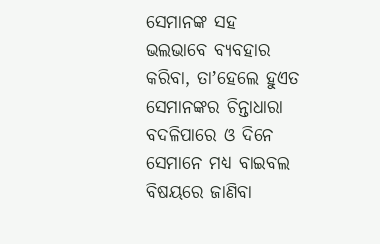ସେମାନଙ୍କ ସହ ଭଲଭାବେ ବ୍ୟବହାର କରିବା, ତାʼହେଲେ ହୁଏତ ସେମାନଙ୍କର ଚିନ୍ତାଧାରା ବଦଳିପାରେ ଓ ଦିନେ ସେମାନେ ମଧ୍ୟ ବାଇବଲ ବିଷୟରେ ଜାଣିବା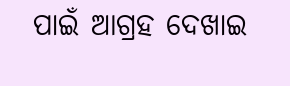ପାଇଁ ଆଗ୍ରହ ଦେଖାଇ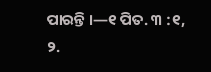ପାରନ୍ତି ।—୧ ପିତ. ୩ :୧, ୨.